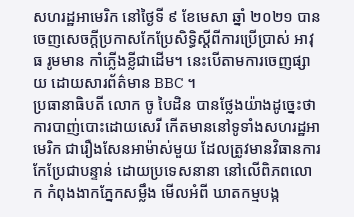សហរដ្ឋអាមេរិក នៅថ្ងៃទី ៩ ខែមេសា ឆ្នាំ ២០២១ បានចេញសេចក្តីប្រកាសកែប្រែសិទ្ធិស្តីពីការប្រើប្រាស់ អាវុធ រូមមាន កាំភ្លើងខ្លីជាដើម។ នេះបើតាមការចេញផ្សាយ ដោយសារព័ត៌មាន BBC ។
ប្រធានាធិបតី លោក ចូ បៃដិន បានថ្លែងយ៉ាងដូច្នេះថា ការបាញ់បោះដោយសេរី កើតមាននៅទូទាំងសហរដ្ឋអាមេរិក ជារឿងសែនអាម៉ាស់មួយ ដែលត្រូវមានវិធានការ កែប្រែជាបន្ទាន់ ដោយប្រទេសនានា នៅលើពិភពលោក កំពុងងាកភ្នែកសម្លឹង មើលអំពី ឃាតកម្មបង្ក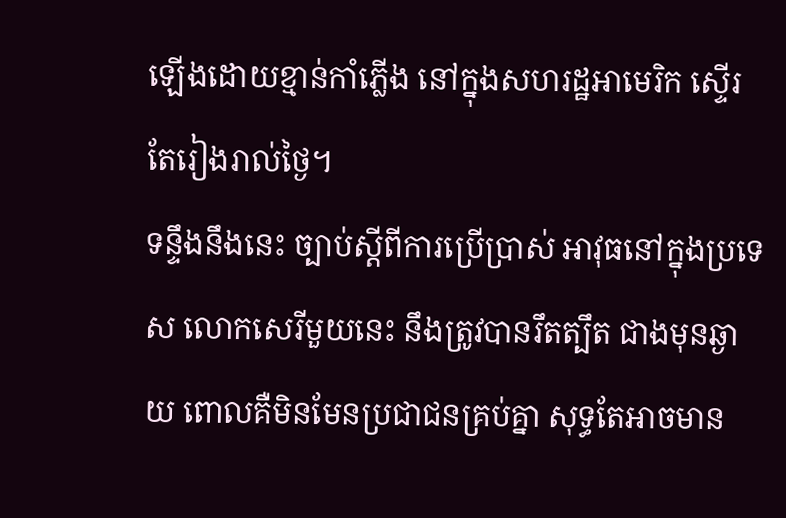ឡើងដោយខ្មាន់កាំភ្លើង នៅក្នុងសហរដ្ឋអាមេរិក ស្ទើរតែរៀងរាល់ថ្ងៃ។
ទន្ទឹងនឹងនេះ ច្បាប់ស្តីពីការប្រើប្រាស់ អាវុធនៅក្នុងប្រទេស លោកសេរីមួយនេះ នឹងត្រូវបានរឹតត្បឹត ជាងមុនឆ្ងាយ ពោលគឺមិនមែនប្រជាជនគ្រប់គ្នា សុទ្ធតែអាចមាន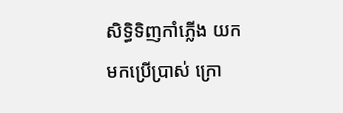សិទ្ធិទិញកាំភ្លើង យកមកប្រើប្រាស់ ក្រោ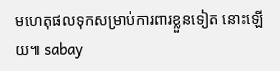មហេតុផលទុកសម្រាប់ការពារខ្លួនទៀត នោះឡើយ៕ sabay